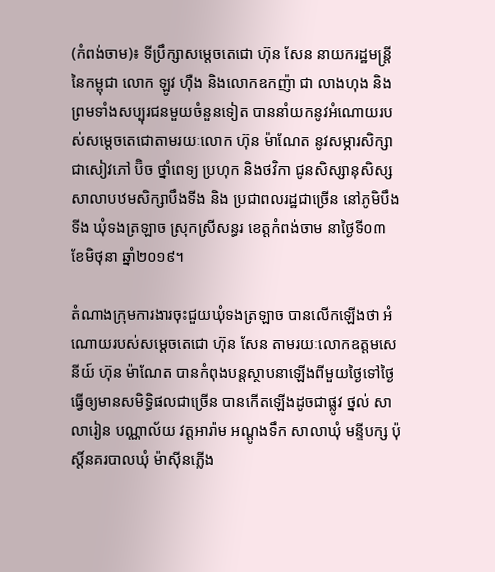(កំពង់ចាម)៖ ទីប្រឹក្សាសម្តេចតេជោ ហ៊ុន សែន នាយករដ្ឋមន្រ្តី នៃកម្ពុជា លោក ឡូវ ហ៊ឺង និងលោកឧកញ៉ា ជា លាងហុង និងព្រមទាំងសប្បុរជនមួយចំនួនទៀត បាននាំយកនូវអំណោយរបស់សម្តេចតេជោតាមរយៈលោក ហ៊ុន ម៉ាណែត នូវសម្ភារសិក្សាជាសៀវភៅ ប៊ិច ថ្នាំពេទ្យ ប្រហុក និងថវិកា ជូនសិស្សានុសិស្សសាលាបឋមសិក្សាបឹងទីង និង ប្រជាពលរដ្ឋជាច្រើន នៅភូមិបឹងទីង ឃុំទងត្រឡាច ស្រុកស្រីសន្ធរ ខេត្តកំពង់ចាម នាថ្ងៃទី០៣ ខែមិថុនា ឆ្នាំ២០១៩។

តំណាងក្រុមការងារចុះជួយឃុំទងត្រឡាច បានលើកឡើងថា អំណោយរបស់សម្តេចតេជោ ហ៊ុន សែន តាមរយៈលោកឧត្តមសេនីយ៍ ហ៊ុន ម៉ាណែត បានកំពុងបន្តស្ថាបនាឡើងពីមួយថ្ងៃទៅថ្ងៃ ធ្វើឲ្យមានសមិទ្ធិផលជាច្រើន បានកើតឡើងដូចជាផ្លូវ ថ្នល់ សាលារៀន បណ្ណាល័យ វត្តអារ៉ាម អណ្តូងទឹក សាលាឃុំ មន្ទីបក្ស ប៉ុស្តិ៍នគរបាលឃុំ ម៉ាស៊ីនភ្លើង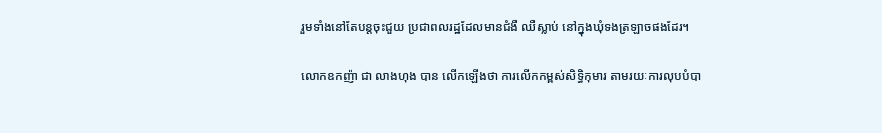រួមទាំងនៅតែបន្តចុះជួយ ប្រជាពលរដ្ឋដែលមានជំងឺ ឈឺស្លាប់ នៅក្នុងឃុំទងត្រឡាចផងដែរ។

លោកឧកញ៉ា ជា លាងហុង បាន លើកឡើងថា ការលើកកម្ពស់សិទ្ធិកុមារ តាមរយៈការលុបបំបា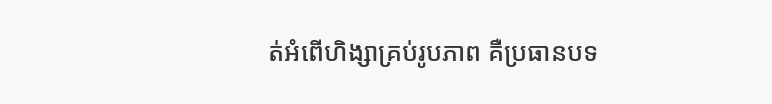ត់អំពើហិង្សាគ្រប់រូបភាព គឺប្រធានបទ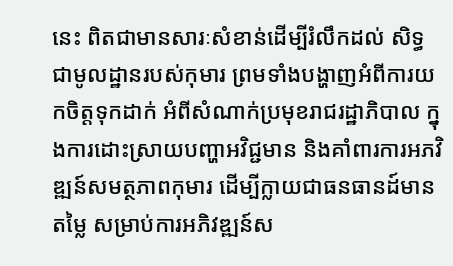នេះ ពិតជាមានសារៈសំខាន់ដើម្បីរំលឹកដល់ សិទ្ធជាមូលដ្ឋានរបស់កុមារ ព្រមទាំងបង្ហាញអំពីការយកចិត្តទុកដាក់ អំពីសំណាក់ប្រមុខរាជរដ្ឋាភិបាល ក្នុងការដោះស្រាយបញ្ហាអវិជ្ជមាន និងគាំពារការអភវិឌ្ឍន៍សមត្ថភាពកុមារ ដើម្បីក្លាយជាធនធានដ៍មានតម្លៃ សម្រាប់ការអភិវឌ្ឍន៍ស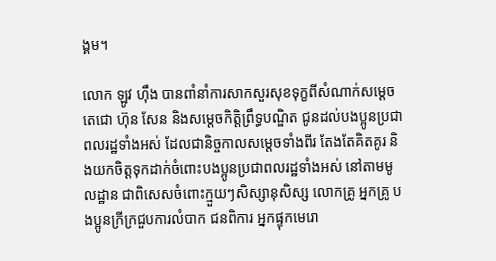ង្គម។

លោក ឡូវ ហ៊ឹង បានពាំនាំការសាកសួរសុខទុក្ខពីសំណាក់សម្តេចតេជោ ហ៊ុន សែន និងសម្តេចកិត្តិព្រឹទ្ធបណ្ឌិត ជូនដល់បងប្អូនប្រជាពលរដ្ឋទាំងអស់ ដែលជានិច្ចកាលសម្តេចទាំងពីរ តែងតែគិតគូរ និងយកចិត្តទុកដាក់ចំពោះបងប្អូនប្រជាពលរដ្ឋទាំងអស់ នៅតាមមូលដ្ឋាន ជាពិសេសចំពោះក្មួយៗសិស្សានុសិស្ស លោកគ្រូ អ្នកគ្រូ បងប្អូនក្រីក្រជួបការលំបាក ជនពិការ អ្នកផ្ទុកមេរោ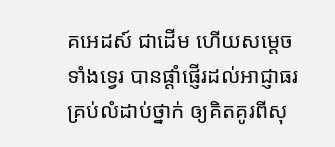គអេដស៍ ជាដើម ហើយសម្តេចទាំងទ្វេរ បានផ្តាំផ្ញើរដល់អាជ្ញាធរគ្រប់លំដាប់ថ្នាក់ ឲ្យគិតគូរពីសុ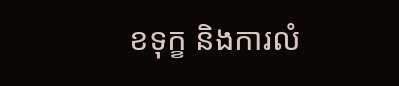ខទុក្ខ និងការលំ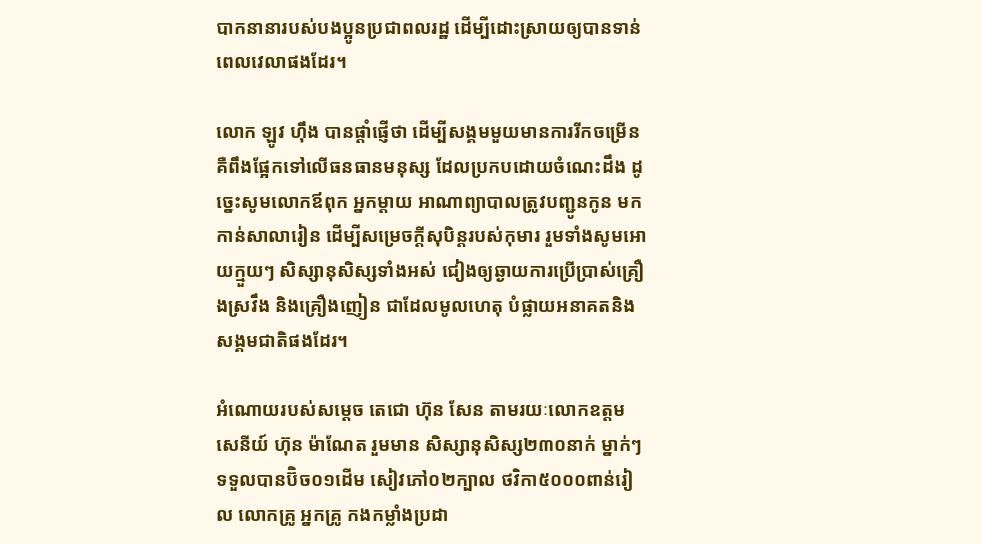បាកនានារបស់បងប្អូនប្រជាពលរដ្ឋ ដើម្បីដោះស្រាយឲ្យបានទាន់ពេលវេលាផងដែរ។

លោក ឡូវ ហ៊ឹង បានផ្តាំផ្ញើថា ដើម្បីសង្គមមួយមានការរីកចម្រើន គឺពឹងផ្អែកទៅលើធនធានមនុស្ស ដែលប្រកបដោយចំណេះដឹង ដូច្នេះសូមលោកឪពុក អ្នកម្តាយ អាណាព្យាបាលត្រូវបញ្ជូនកូន មកកាន់សាលារៀន ដើម្បីសម្រេចក្តីសុបិន្តរបស់កុមារ រួមទាំងសូមអោយក្មួយៗ សិស្សានុសិស្សទាំងអស់ ជៀងឲ្យឆ្ងាយការប្រើប្រាស់គ្រឿងស្រវឹង និងគ្រឿងញៀន ជាដែលមូលហេតុ បំផ្លាយអនាគតនិងសង្គមជាតិផងដែរ។

អំណោយរបស់សម្តេច តេជោ ហ៊ុន សែន តាមរយៈលោកឧត្តមសេនីយ៍ ហ៊ុន ម៉ាណែត រួមមាន សិស្សានុសិស្ស២៣០នាក់ ម្នាក់ៗទទួលបានប៊ិច០១ដើម សៀវភៅ០២ក្បាល ថវិកា៥០០០ពាន់រៀល លោកគ្រូ អ្នកគ្រូ កងកម្លាំងប្រដា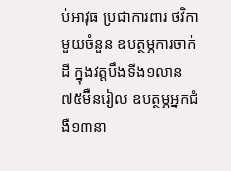ប់អាវុធ ប្រជាការពារ ថវិកាមួយចំនួន ឧបត្ថម្ភការចាក់ដី ក្នុងវត្តបឹងទីង១លាន៧៥ម៊ឺនរៀល ឧបត្ថម្ភអ្នកជំងឺ១៣នា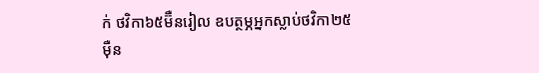ក់ ថវិកា៦៥ម៊ឺនរៀល ឧបត្ថម្ភអ្នកស្លាប់ថវិកា២៥ម៉ឺន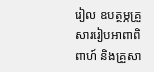រៀល ឧបត្ថម្ភគ្រួសាររៀបអាពាពិពាហ៍ និងគ្រួសា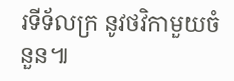រទីទ័លក្រ នូវថវិកាមួយចំនួន៕